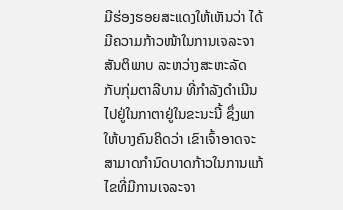ມີຮ່ອງຮອຍສະແດງໃຫ້ເຫັນວ່າ ໄດ້ມີຄວາມກ້າວໜ້າໃນການເຈລະຈາສັນຕິພາບ ລະຫວ່າງສະຫະລັດ ກັບກຸ່ມຕາລີບານ ທີ່ກຳລັງດໍາເນີນໄປຢູ່ໃນກາຕາຢູ່ໃນຂະນະນີ້ ຊຶ່ງພາໃຫ້ບາງຄົນຄິດວ່າ ເຂົາເຈົ້າອາດຈະສາມາດກຳນົດບາດກ້າວໃນການແກ້ໄຂທີ່ມີການເຈລະຈາ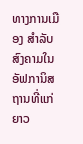ທາງການເມືອງ ສຳລັບສົງຄາມໃນອັຟການິສຖານທີ່ແກ່ຍາວ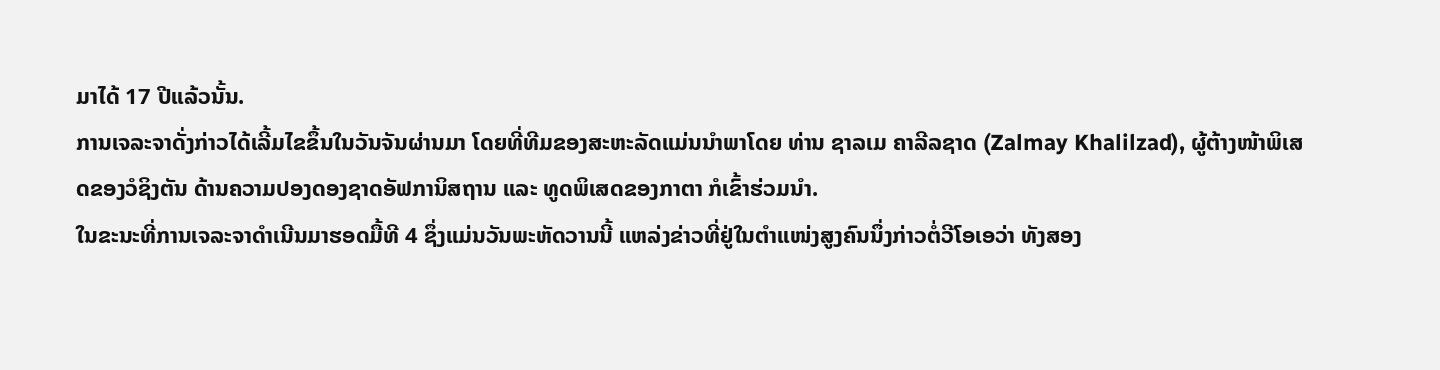ມາໄດ້ 17 ປີແລ້ວນັ້ນ.
ການເຈລະຈາດັ່ງກ່າວໄດ້ເລີ້ມໄຂຂຶ້ນໃນວັນຈັນຜ່ານມາ ໂດຍທີ່ທີມຂອງສະຫະລັດແມ່ນນຳພາໂດຍ ທ່ານ ຊາລເມ ຄາລີລຊາດ (Zalmay Khalilzad), ຜູ້ຕ້າງໜ້າພິເສດຂອງວໍຊິງຕັນ ດ້ານຄວາມປອງດອງຊາດອັຟການິສຖານ ແລະ ທູດພິເສດຂອງກາຕາ ກໍເຂົ້າຮ່ວມນຳ.
ໃນຂະນະທີ່ການເຈລະຈາດຳເນີນມາຮອດມື້ທີ 4 ຊຶ່ງແມ່ນວັນພະຫັດວານນີ້ ແຫລ່ງຂ່າວທີ່ຢູ່ໃນຕຳແໜ່ງສູງຄົນນຶ່ງກ່າວຕໍ່ວີໂອເອວ່າ ທັງສອງ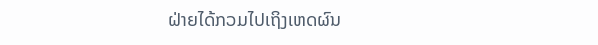ຝ່າຍໄດ້ກວມໄປເຖິງເຫດຜົນ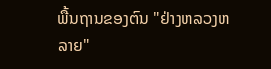ພື້ນຖານຂອງຕົນ "ຢ່າງຫລວງຫລາຍ"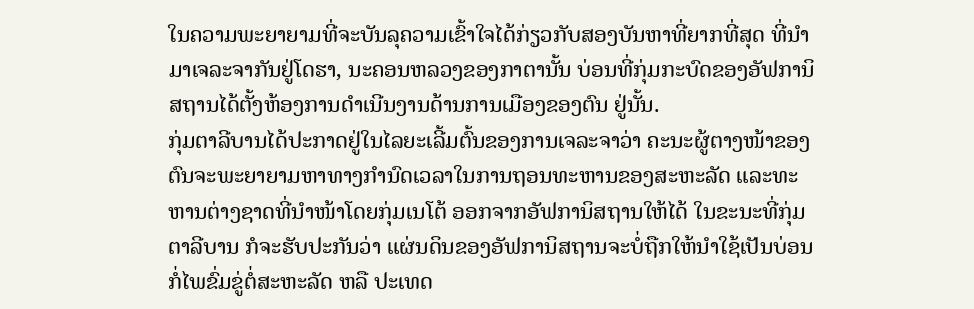ໃນຄວາມພະຍາຍາມທີ່ຈະບັນລຸຄວາມເຂົ້າໃຈໄດ້ກ່ຽວກັບສອງບັນຫາທີ່ຍາກທີ່ສຸດ ທີ່ນຳມາເຈລະຈາກັນຢູ່ໂດຮາ, ນະຄອນຫລວງຂອງກາຕານັ້ນ ບ່ອນທີ່ກຸ່ມກະບົດຂອງອັຟການິສຖານໄດ້ຕັ້ງຫ້ອງການດຳເນີນງານດ້ານການເມືອງຂອງຕົນ ຢູ່ນັ້ນ.
ກຸ່ມຕາລີບານໄດ້ປະກາດຢູ່ໃນໄລຍະເລີ້ມຕົ້ນຂອງການເຈລະຈາວ່າ ຄະນະຜູ້ຕາງໜ້າຂອງຕົນຈະພະຍາຍາມຫາທາງກຳນົດເວລາໃນການຖອນທະຫານຂອງສະຫະລັດ ແລະທະຫານຕ່າງຊາດທີ່ນຳໜ້າໂດຍກຸ່ມເນໂຕ້ ອອກຈາກອັຟການິສຖານໃຫ້ໄດ້ ໃນຂະນະທີ່ກຸ່ມຕາລີບານ ກໍຈະຮັບປະກັນວ່າ ແຜ່ນດິນຂອງອັຟການິສຖານຈະບໍ່ຖືກໃຫ້ນຳໃຊ້ເປັນບ່ອນກໍ່ໄພຂົ່ມຂູ່ຕໍ່ສະຫະລັດ ຫລື ປະເທດ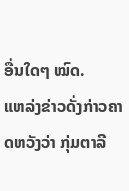ອື່ນໃດໆ ໝົດ.
ແຫລ່ງຂ່າວດັ່ງກ່າວຄາດຫວັງວ່າ ກຸ່ມຕາລີ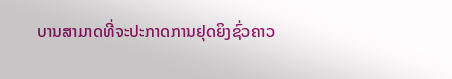ບານສາມາດທີ່ຈະປະກາດການຢຸດຍິງຊົ່ວຄາວ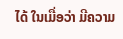ໄດ້ ໃນເມື່ອວ່າ ມີຄວາມ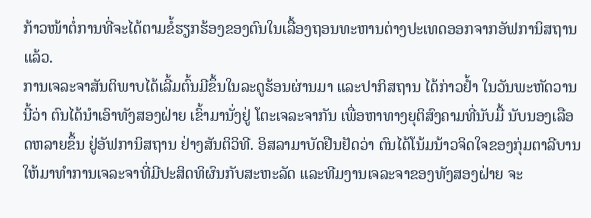ກ້າວໜ້າຕໍ່ການທີ່ຈະໄດ້ຕາມຂໍ້ຮຽກຮ້ອງຂອງຕົນໃນເລື້ອງຖອນທະຫານຕ່າງປະເທດອອກຈາກອັຟການິສຖານແລ້ວ.
ການເຈລະຈາສັນຕິພາບໄດ້ເລີ້ມຕົ້ນມີຂຶ້ນໃນລະດູຮ້ອນຜ່ານມາ ແລະປາກິສຖານ ໄດ້ກ່າວຢ້ຳ ໃນວັນພະຫັດວານນີ້ວ່າ ຕົນໄດ້ນຳເອົາທັງສອງຝ່າຍ ເຂົ້າມານັ່ງຢູ່ ໂຕະເຈລະຈາກັນ ເພື່ອຫາທາງຍຸຕິສົງຄາມທີ່ນັບມື້ ນັບນອງເລືອດຫລາຍຂຶ້ນ ຢູ່ອັຟການິສຖານ ຢ່າງສັນຕິວິທີ. ອິສລາມາບັດຢືນຢັດວ່າ ຕົນໄດ້ໂນ້ມນ້າວຈິດໃຈຂອງກຸ່ມຕາລີບານ ໃຫ້ມາທຳການເຈລະຈາທີ່ມີປະສິດທິຜົນກັບສະຫະລັດ ແລະທີມງານເຈລະຈາຂອງທັງສອງຝ່າຍ ຈະ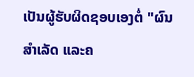ເປັນຜູ້ຮັບຜິດຊອບເອງຕໍ່ "ຜົນສຳເລັດ ແລະຄ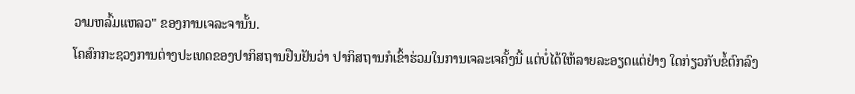ວາມຫລົ້ມແຫລວ" ຂອງການເຈລະຈານັ້ນ.
ໂຄສົກກະຊວງການຕ່າງປະເທດຂອງປາກິສຖານຢືນຢັນວ່າ ປາກິສຖານກໍເຂົ້າຮ່ວມໃນການເຈລະເຈຄັ້ງນີ້ ແຕ່ບໍ່ໄດ້ໃຫ້ລາຍລະອຽດແຕ່ຢ່າງ ໃດກ່ຽວກັບຂໍ້ຕົກລົງ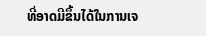ທີ່ອາດມີຂຶ້ນໄດ້ໃນການເຈ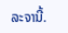ລະຈານີ້.